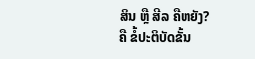ສິນ ຫຼື ສີລ ຄືຫຍັງ?
ຄື ຂໍ້ປະຕິບັດຂັ້ນ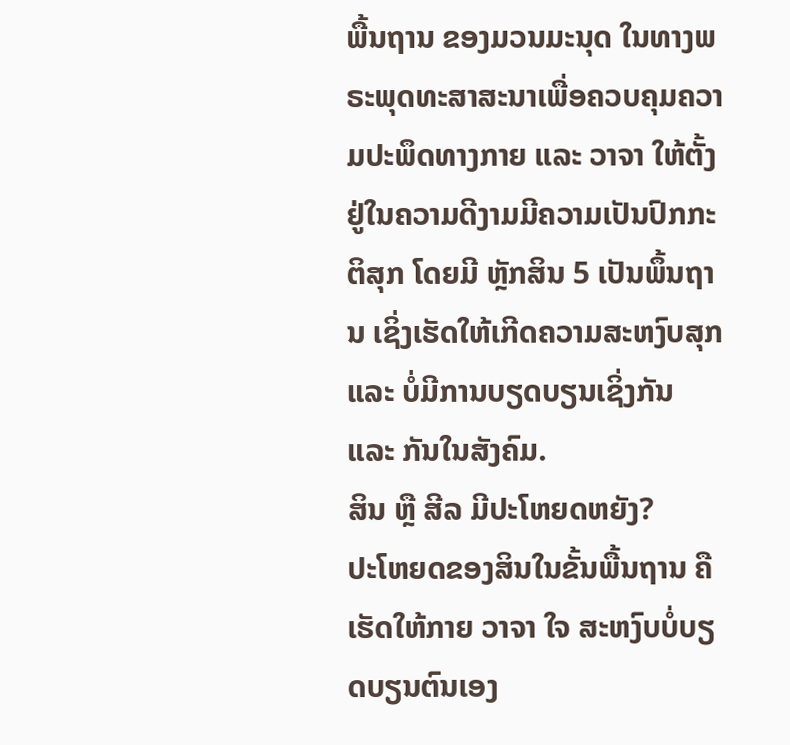ພື້ນຖານ ຂອງມວນມະນຸດ ໃນທາງພຣະພຸດທະສາສະນາເພື່ອຄວບຄຸມຄວາມປະພຶດທາງກາຍ ແລະ ວາຈາ ໃຫ້ຕັ້ງຢູ່ໃນຄວາມດີງາມມີຄວາມເປັນປົກກະຕິສຸກ ໂດຍມີ ຫຼັກສິນ 5 ເປັນພຶ້ນຖານ ເຊິ່ງເຮັດໃຫ້ເກີດຄວາມສະຫງົບສຸກ ແລະ ບໍ່ມີການບຽດບຽນເຊິ່ງກັນ ແລະ ກັນໃນສັງຄົມ.
ສິນ ຫຼື ສີລ ມີປະໂຫຍດຫຍັງ?
ປະໂຫຍດຂອງສິນໃນຂັ້ນພື້ນຖານ ຄື ເຮັດໃຫ້ກາຍ ວາຈາ ໃຈ ສະຫງົບບໍ່ບຽດບຽນຕົນເອງ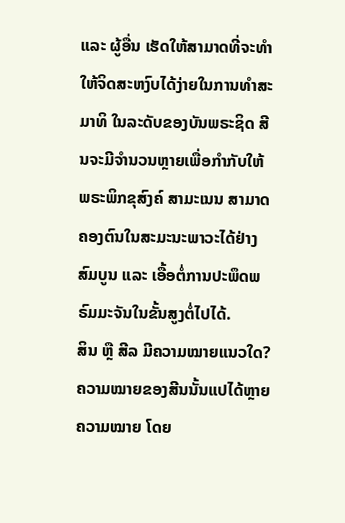ແລະ ຜູ້ອື່ນ ເຮັດໃຫ້ສາມາດທີ່ຈະທໍາໃຫ້ຈິດສະຫງົບໄດ້ງ່າຍໃນການທໍາສະມາທິ ໃນລະດັບຂອງບັນພຣະຊິດ ສີນຈະມີຈໍານວນຫຼາຍເພື່ອກໍາກັບໃຫ້ພຣະພິກຂຸສົງຄ໌ ສາມະເນນ ສາມາດຄອງຕົນໃນສະມະນະພາວະໄດ້ຢ່າງສົມບູນ ແລະ ເອື້ອຕໍ່ການປະພຶດພຣົມມະຈັນໃນຂັ້ນສູງຕໍ່ໄປໄດ້.
ສິນ ຫຼື ສີລ ມີຄວາມໝາຍແນວໃດ?
ຄວາມໝາຍຂອງສີນນັ້ນແປໄດ້ຫຼາຍຄວາມໝາຍ ໂດຍ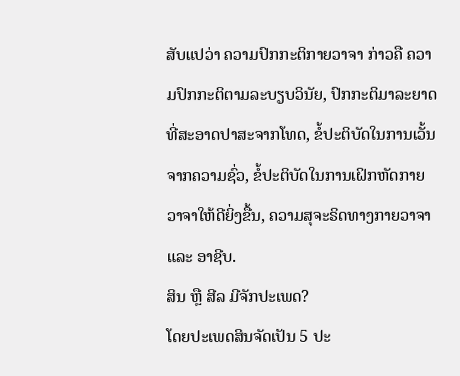ສັບແປວ່າ ຄວາມປົກກະຕິກາຍວາຈາ ກ່າວຄື ຄວາມປົກກະຕິຕາມລະບຽບວິນັຍ, ປົກກະຕິມາລະຍາດທີ່ສະອາດປາສະຈາກໂທດ, ຂໍ້ປະຕິບັດໃນການເວັ້ນ ຈາກຄວາມຊົ່ວ, ຂໍ້ປະຕິບັດໃນການເຝິກຫັດກາຍວາຈາໃຫ້ດີຍິ່ງຂື້ນ, ຄວາມສຸຈະຣິດທາງກາຍວາຈາ ແລະ ອາຊີບ.
ສິນ ຫຼື ສີລ ມີຈັກປະເພດ?
ໂດຍປະເພດສິນຈັດເປັນ 5 ປະ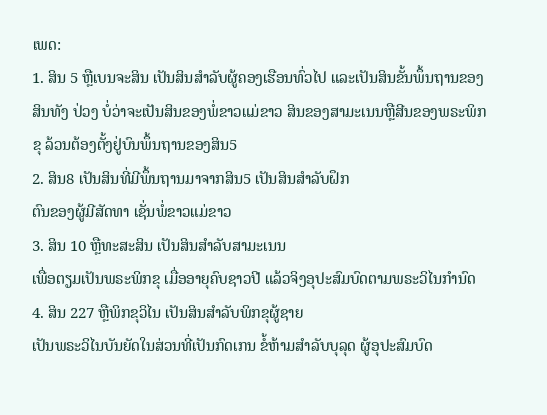ເພດ:
1. ສິນ 5 ຫຼືເບນຈະສິນ ເປັນສິນສໍາລັບຜູ້ຄອງເຮືອນທົ່ວໄປ ແລະເປັນສິນຂັ້ນພຶ້ນຖານຂອງສິນທັງ ປ່ວງ ບໍ່ວ່າຈະເປັນສິນຂອງພໍ່ຂາວແມ່ຂາວ ສິນຂອງສາມະເນນຫຼືສີນຂອງພຣະພິກຂຸ ລ້ວນຕ້ອງຕັ້ງຢູ່ບົນພຶ້ນຖານຂອງສິນ5
2. ສິນ8 ເປັນສິນທີ່ມີພຶ້ນຖານມາຈາກສິນ5 ເປັນສິນສໍາລັບຝຶກ
ຕົນຂອງຜູ້ມີສັດທາ ເຊັ່ນພໍ່ຂາວແມ່ຂາວ
3. ສິນ 10 ຫຼືທະສະສິນ ເປັນສິນສໍາລັບສາມະເນນ
ເພື່ອຕຽມເປັນພຣະພິກຂຸ ເມື່ອອາຍຸຄົບຊາວປີ ແລ້ວຈິງອຸປະສົມບົດຕາມພຣະວິໄນກຳນົດ
4. ສິນ 227 ຫຼືພິກຂຸວິໄນ ເປັນສິນສຳລັບພິກຂຸຜູ້ຊາຍ
ເປັນພຣະວິໄນບັນຍັດໃນສ່ວນທີ່ເປັນກົດເກນ ຂໍ້ຫ້າມສຳລັບບຸລຸດ ຜູ້ອຸປະສົມບົດ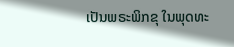ເປັນພຣະພິກຂຸ ໃນພຸດທະ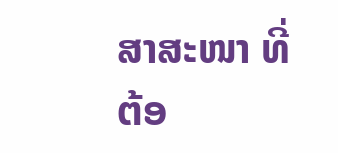ສາສະໜາ ທີ່ຕ້ອ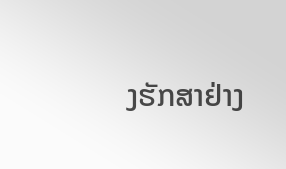ງຮັກສາຢ່າງ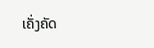ເຄັ່ງຄັດ